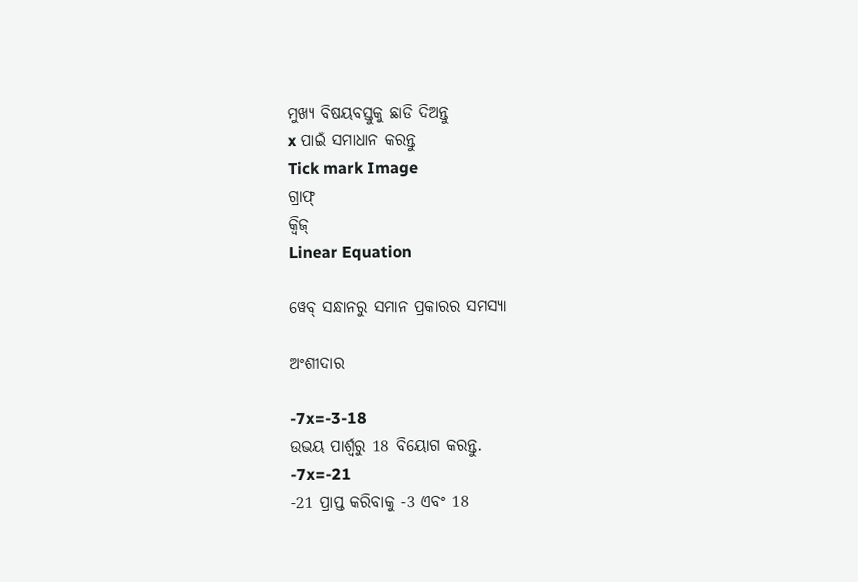ମୁଖ୍ୟ ବିଷୟବସ୍ତୁକୁ ଛାଡି ଦିଅନ୍ତୁ
x ପାଇଁ ସମାଧାନ କରନ୍ତୁ
Tick mark Image
ଗ୍ରାଫ୍
କ୍ୱିଜ୍‌
Linear Equation

ୱେବ୍ ସନ୍ଧାନରୁ ସମାନ ପ୍ରକାରର ସମସ୍ୟା

ଅଂଶୀଦାର

-7x=-3-18
ଉଭୟ ପାର୍ଶ୍ୱରୁ 18 ବିୟୋଗ କରନ୍ତୁ.
-7x=-21
-21 ପ୍ରାପ୍ତ କରିବାକୁ -3 ଏବଂ 18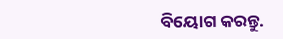ବିୟୋଗ କରନ୍ତୁ.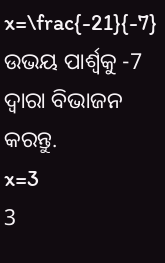x=\frac{-21}{-7}
ଉଭୟ ପାର୍ଶ୍ୱକୁ -7 ଦ୍ୱାରା ବିଭାଜନ କରନ୍ତୁ.
x=3
3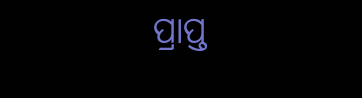ପ୍ରାପ୍ତ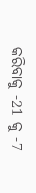କରିବାକୁ -21 କୁ -7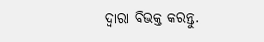ଦ୍ୱାରା ବିଭକ୍ତ କରନ୍ତୁ.